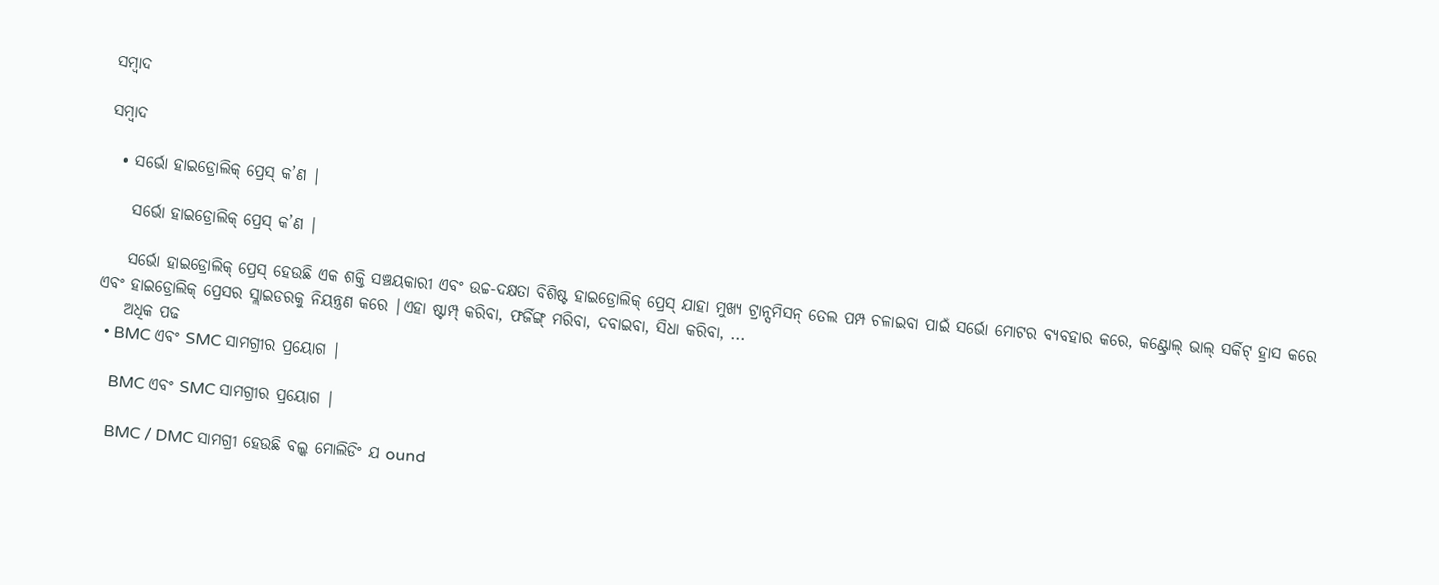ସମ୍ବାଦ

ସମ୍ବାଦ

  • ସର୍ଭୋ ହାଇଡ୍ରୋଲିକ୍ ପ୍ରେସ୍ କ’ଣ |

    ସର୍ଭୋ ହାଇଡ୍ରୋଲିକ୍ ପ୍ରେସ୍ କ’ଣ |

    ସର୍ଭୋ ହାଇଡ୍ରୋଲିକ୍ ପ୍ରେସ୍ ହେଉଛି ଏକ ଶକ୍ତି ସଞ୍ଚୟକାରୀ ଏବଂ ଉଚ୍ଚ-ଦକ୍ଷତା ବିଶିଷ୍ଟ ହାଇଡ୍ରୋଲିକ୍ ପ୍ରେସ୍ ଯାହା ମୁଖ୍ୟ ଟ୍ରାନ୍ସମିସନ୍ ତେଲ ପମ୍ପ ଚଳାଇବା ପାଇଁ ସର୍ଭୋ ମୋଟର ବ୍ୟବହାର କରେ, କଣ୍ଟ୍ରୋଲ୍ ଭାଲ୍ ସର୍କିଟ୍ ହ୍ରାସ କରେ ଏବଂ ହାଇଡ୍ରୋଲିକ୍ ପ୍ରେସର ସ୍ଲାଇଡରକୁ ନିୟନ୍ତ୍ରଣ କରେ |ଏହା ଷ୍ଟାମ୍ପ୍ କରିବା, ଫର୍ଜିଙ୍ଗ୍ ମରିବା, ଦବାଇବା, ସିଧା କରିବା, ...
    ଅଧିକ ପଢ
  • BMC ଏବଂ SMC ସାମଗ୍ରୀର ପ୍ରୟୋଗ |

    BMC ଏବଂ SMC ସାମଗ୍ରୀର ପ୍ରୟୋଗ |

    BMC / DMC ସାମଗ୍ରୀ ହେଉଛି ବଲ୍କ ମୋଲିଡିଂ ଯ ound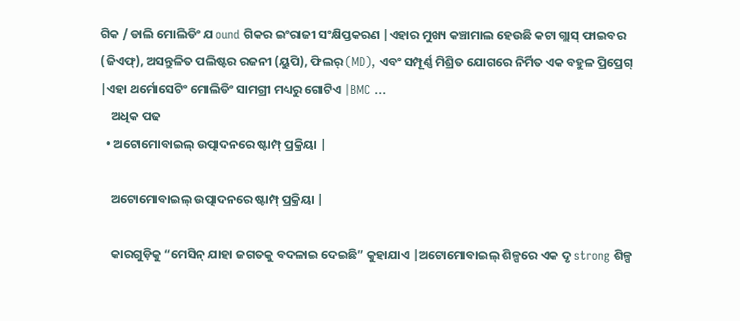ଗିକ / ଡାଲି ମୋଲିଡିଂ ଯ ound ଗିକର ଇଂରାଜୀ ସଂକ୍ଷିପ୍ତକରଣ |ଏହାର ମୁଖ୍ୟ କଞ୍ଚାମାଲ ହେଉଛି କଟା ଗ୍ଲାସ୍ ଫାଇବର (ଜିଏଫ୍), ଅସନ୍ତୁଳିତ ପଲିଷ୍ଟର ରଜନୀ (ୟୁପି), ଫିଲର୍ (MD), ଏବଂ ସମ୍ପୂର୍ଣ୍ଣ ମିଶ୍ରିତ ଯୋଗରେ ନିର୍ମିତ ଏକ ବହୁଳ ପ୍ରିପ୍ରେଗ୍ |ଏହା ଥର୍ମୋସେଟିଂ ମୋଲିଡିଂ ସାମଗ୍ରୀ ମଧ୍ୟରୁ ଗୋଟିଏ |BMC ...
    ଅଧିକ ପଢ
  • ଅଟୋମୋବାଇଲ୍ ଉତ୍ପାଦନରେ ଷ୍ଟାମ୍ପ୍ ପ୍ରକ୍ରିୟା |

    ଅଟୋମୋବାଇଲ୍ ଉତ୍ପାଦନରେ ଷ୍ଟାମ୍ପ୍ ପ୍ରକ୍ରିୟା |

    କାରଗୁଡ଼ିକୁ “ମେସିନ୍ ଯାହା ଜଗତକୁ ବଦଳାଇ ଦେଇଛି” କୁହାଯାଏ |ଅଟୋମୋବାଇଲ୍ ଶିଳ୍ପରେ ଏକ ଦୃ strong ଶିଳ୍ପ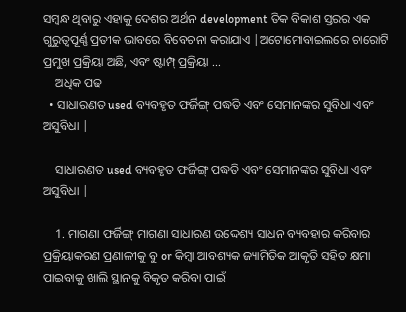ସମ୍ବନ୍ଧ ଥିବାରୁ ଏହାକୁ ଦେଶର ଅର୍ଥନ development ତିକ ବିକାଶ ସ୍ତରର ଏକ ଗୁରୁତ୍ୱପୂର୍ଣ୍ଣ ପ୍ରତୀକ ଭାବରେ ବିବେଚନା କରାଯାଏ |ଅଟୋମୋବାଇଲରେ ଚାରୋଟି ପ୍ରମୁଖ ପ୍ରକ୍ରିୟା ଅଛି, ଏବଂ ଷ୍ଟାମ୍ପ୍ ପ୍ରକ୍ରିୟା ...
    ଅଧିକ ପଢ
  • ସାଧାରଣତ used ବ୍ୟବହୃତ ଫର୍ଜିଙ୍ଗ୍ ପଦ୍ଧତି ଏବଂ ସେମାନଙ୍କର ସୁବିଧା ଏବଂ ଅସୁବିଧା |

    ସାଧାରଣତ used ବ୍ୟବହୃତ ଫର୍ଜିଙ୍ଗ୍ ପଦ୍ଧତି ଏବଂ ସେମାନଙ୍କର ସୁବିଧା ଏବଂ ଅସୁବିଧା |

    1. ମାଗଣା ଫର୍ଜିଙ୍ଗ୍ ମାଗଣା ସାଧାରଣ ଉଦ୍ଦେଶ୍ୟ ସାଧନ ବ୍ୟବହାର କରିବାର ପ୍ରକ୍ରିୟାକରଣ ପ୍ରଣାଳୀକୁ ବୁ or କିମ୍ବା ଆବଶ୍ୟକ ଜ୍ୟାମିତିକ ଆକୃତି ସହିତ କ୍ଷମା ପାଇବାକୁ ଖାଲି ସ୍ଥାନକୁ ବିକୃତ କରିବା ପାଇଁ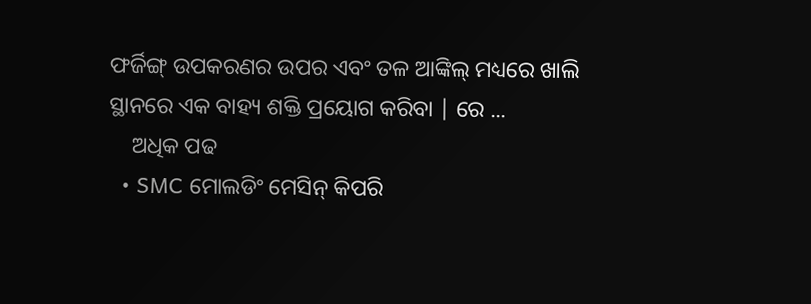ଫର୍ଜିଙ୍ଗ୍ ଉପକରଣର ଉପର ଏବଂ ତଳ ଆଙ୍କିଲ୍ ମଧ୍ୟରେ ଖାଲି ସ୍ଥାନରେ ଏକ ବାହ୍ୟ ଶକ୍ତି ପ୍ରୟୋଗ କରିବା | ରେ ...
    ଅଧିକ ପଢ
  • SMC ମୋଲଡିଂ ମେସିନ୍ କିପରି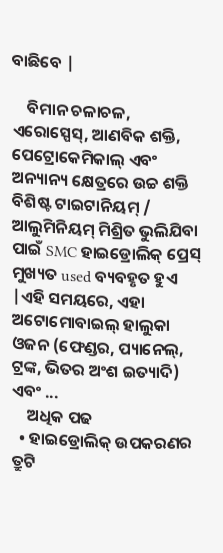ବାଛିବେ |

    ବିମାନ ଚଳାଚଳ, ଏରୋସ୍ପେସ୍, ଆଣବିକ ଶକ୍ତି, ପେଟ୍ରୋକେମିକାଲ୍ ଏବଂ ଅନ୍ୟାନ୍ୟ କ୍ଷେତ୍ରରେ ଉଚ୍ଚ ଶକ୍ତି ବିଶିଷ୍ଟ ଟାଇଟାନିୟମ୍ / ଆଲୁମିନିୟମ୍ ମିଶ୍ରିତ ଭୁଲିଯିବା ପାଇଁ SMC ହାଇଡ୍ରୋଲିକ୍ ପ୍ରେସ୍ ମୁଖ୍ୟତ used ବ୍ୟବହୃତ ହୁଏ |ଏହି ସମୟରେ, ଏହା ଅଟୋମୋବାଇଲ୍ ହାଲୁକା ଓଜନ (ଫେଣ୍ଡର, ପ୍ୟାନେଲ୍, ଟ୍ରଙ୍କ, ଭିତର ଅଂଶ ଇତ୍ୟାଦି) ଏବଂ ...
    ଅଧିକ ପଢ
  • ହାଇଡ୍ରୋଲିକ୍ ଉପକରଣର ତ୍ରୁଟି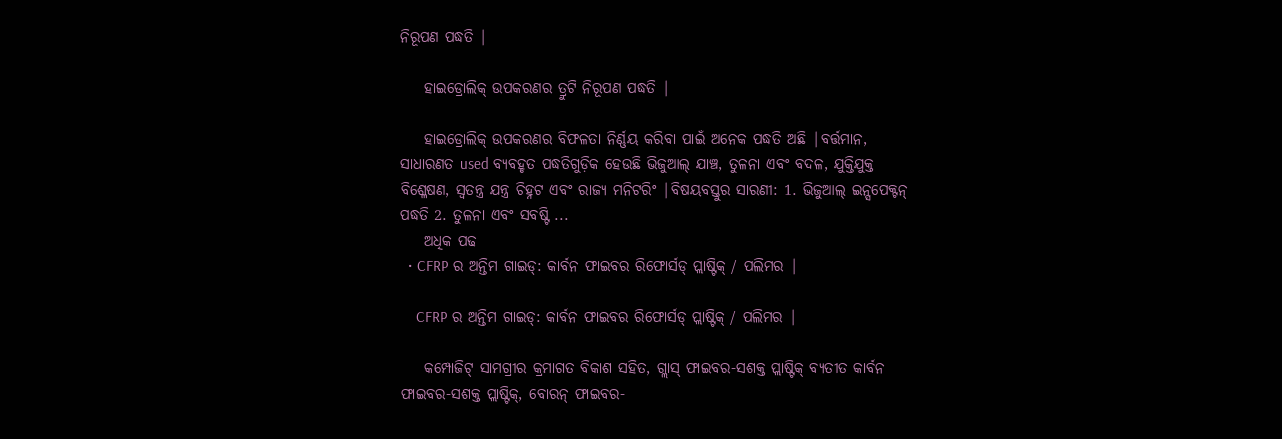ନିରୂପଣ ପଦ୍ଧତି |

    ହାଇଡ୍ରୋଲିକ୍ ଉପକରଣର ତ୍ରୁଟି ନିରୂପଣ ପଦ୍ଧତି |

    ହାଇଡ୍ରୋଲିକ୍ ଉପକରଣର ବିଫଳତା ନିର୍ଣ୍ଣୟ କରିବା ପାଇଁ ଅନେକ ପଦ୍ଧତି ଅଛି |ବର୍ତ୍ତମାନ, ସାଧାରଣତ used ବ୍ୟବହୃତ ପଦ୍ଧତିଗୁଡ଼ିକ ହେଉଛି ଭିଜୁଆଲ୍ ଯାଞ୍ଚ, ତୁଳନା ଏବଂ ବଦଳ, ଯୁକ୍ତିଯୁକ୍ତ ବିଶ୍ଳେଷଣ, ସ୍ୱତନ୍ତ୍ର ଯନ୍ତ୍ର ଚିହ୍ନଟ ଏବଂ ରାଜ୍ୟ ମନିଟରିଂ |ବିଷୟବସ୍ତୁର ସାରଣୀ: 1. ଭିଜୁଆଲ୍ ଇନ୍ସପେକ୍ଟନ୍ ପଦ୍ଧତି 2. ତୁଳନା ଏବଂ ସବଷ୍ଟି ...
    ଅଧିକ ପଢ
  • CFRP ର ଅନ୍ତିମ ଗାଇଡ୍: କାର୍ବନ ଫାଇବର ରିଫୋର୍ସଡ୍ ପ୍ଲାଷ୍ଟିକ୍ / ପଲିମର |

    CFRP ର ଅନ୍ତିମ ଗାଇଡ୍: କାର୍ବନ ଫାଇବର ରିଫୋର୍ସଡ୍ ପ୍ଲାଷ୍ଟିକ୍ / ପଲିମର |

    କମ୍ପୋଜିଟ୍ ସାମଗ୍ରୀର କ୍ରମାଗତ ବିକାଶ ସହିତ, ଗ୍ଲାସ୍ ଫାଇବର-ସଶକ୍ତ ପ୍ଲାଷ୍ଟିକ୍ ବ୍ୟତୀତ କାର୍ବନ ଫାଇବର-ସଶକ୍ତ ପ୍ଲାଷ୍ଟିକ୍, ବୋରନ୍ ଫାଇବର-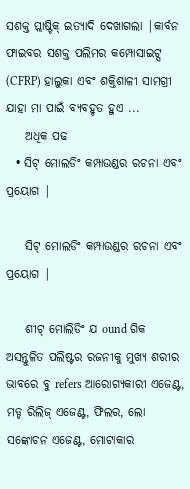ସଶକ୍ତ ପ୍ଲାଷ୍ଟିକ୍ ଇତ୍ୟାଦି ଦେଖାଗଲା |କାର୍ବନ ଫାଇବର ସଶକ୍ତ ପଲିମର କମ୍ପୋସାଇଟ୍ସ (CFRP) ହାଲୁକା ଏବଂ ଶକ୍ତିଶାଳୀ ସାମଗ୍ରୀ ଯାହା ମା ପାଇଁ ବ୍ୟବହୃତ ହୁଏ ...
    ଅଧିକ ପଢ
  • ସିଟ୍ ମୋଲଡିଂ କମ୍ପାଉଣ୍ଡର ରଚନା ଏବଂ ପ୍ରୟୋଗ |

    ସିଟ୍ ମୋଲଡିଂ କମ୍ପାଉଣ୍ଡର ରଚନା ଏବଂ ପ୍ରୟୋଗ |

    ଶୀଟ୍ ମୋଲିଡିଂ ଯ ound ଗିକ ଅସନ୍ତୁଳିତ ପଲିଷ୍ଟର ରଜନୀକୁ ମୁଖ୍ୟ ଶରୀର ଭାବରେ ବୁ refers ଆରୋଗ୍ୟକାରୀ ଏଜେଣ୍ଟ, ମଡ୍ଡ ରିଲିଜ୍ ଏଜେଣ୍ଟ, ଫିଲର, ଲୋ ସଙ୍କୋଚନ ଏଜେଣ୍ଟ, ମୋଟାକାର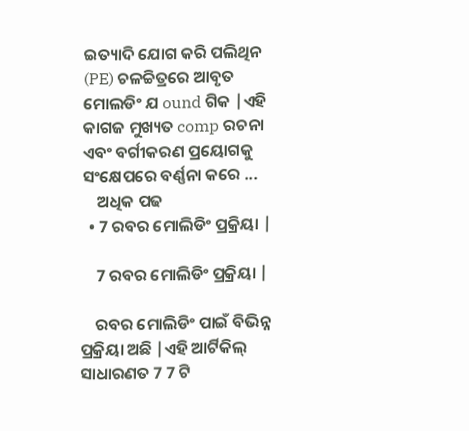ଇତ୍ୟାଦି ଯୋଗ କରି ପଲିଥିନ (PE) ଚଳଚ୍ଚିତ୍ରରେ ଆବୃତ ମୋଲଡିଂ ଯ ound ଗିକ |ଏହି କାଗଜ ମୁଖ୍ୟତ comp ରଚନା ଏବଂ ବର୍ଗୀକରଣ ପ୍ରୟୋଗକୁ ସଂକ୍ଷେପରେ ବର୍ଣ୍ଣନା କରେ ...
    ଅଧିକ ପଢ
  • 7 ରବର ମୋଲିଡିଂ ପ୍ରକ୍ରିୟା |

    7 ରବର ମୋଲିଡିଂ ପ୍ରକ୍ରିୟା |

    ରବର ମୋଲିଡିଂ ପାଇଁ ବିଭିନ୍ନ ପ୍ରକ୍ରିୟା ଅଛି |ଏହି ଆର୍ଟିକିଲ୍ ସାଧାରଣତ 7 7 ଟି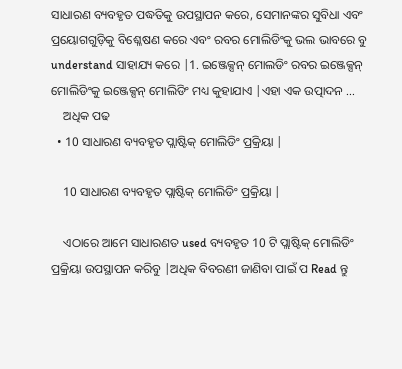ସାଧାରଣ ବ୍ୟବହୃତ ପଦ୍ଧତିକୁ ଉପସ୍ଥାପନ କରେ, ସେମାନଙ୍କର ସୁବିଧା ଏବଂ ପ୍ରୟୋଗଗୁଡ଼ିକୁ ବିଶ୍ଳେଷଣ କରେ ଏବଂ ରବର ମୋଲିଡିଂକୁ ଭଲ ଭାବରେ ବୁ understand ସାହାଯ୍ୟ କରେ |1. ଇଞ୍ଜେକ୍ସନ୍ ମୋଲଡିଂ ରବର ଇଞ୍ଜେକ୍ସନ୍ ମୋଲିଡିଂକୁ ଇଞ୍ଜେକ୍ସନ୍ ମୋଲିଡିଂ ମଧ୍ୟ କୁହାଯାଏ |ଏହା ଏକ ଉତ୍ପାଦନ ...
    ଅଧିକ ପଢ
  • 10 ସାଧାରଣ ବ୍ୟବହୃତ ପ୍ଲାଷ୍ଟିକ୍ ମୋଲିଡିଂ ପ୍ରକ୍ରିୟା |

    10 ସାଧାରଣ ବ୍ୟବହୃତ ପ୍ଲାଷ୍ଟିକ୍ ମୋଲିଡିଂ ପ୍ରକ୍ରିୟା |

    ଏଠାରେ ଆମେ ସାଧାରଣତ used ବ୍ୟବହୃତ 10 ଟି ପ୍ଲାଷ୍ଟିକ୍ ମୋଲିଡିଂ ପ୍ରକ୍ରିୟା ଉପସ୍ଥାପନ କରିବୁ |ଅଧିକ ବିବରଣୀ ଜାଣିବା ପାଇଁ ପ Read ନ୍ତୁ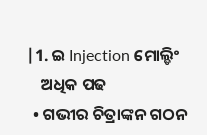|1. ଇ Injection ମୋଲ୍ଡିଂ
    ଅଧିକ ପଢ
  • ଗଭୀର ଚିତ୍ରାଙ୍କନ ଗଠନ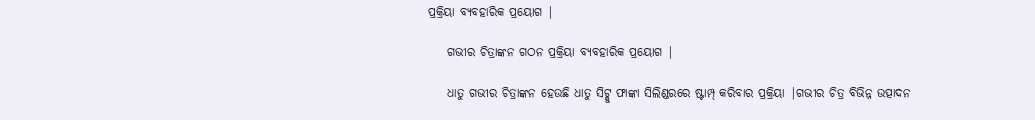ପ୍ରକ୍ରିୟା ବ୍ୟବହାରିକ ପ୍ରୟୋଗ |

    ଗଭୀର ଚିତ୍ରାଙ୍କନ ଗଠନ ପ୍ରକ୍ରିୟା ବ୍ୟବହାରିକ ପ୍ରୟୋଗ |

    ଧାତୁ ଗଭୀର ଚିତ୍ରାଙ୍କନ ହେଉଛି ଧାତୁ ସିଟ୍କୁ ଫାଙ୍କା ସିଲିଣ୍ଡରରେ ଷ୍ଟାମ୍ପ୍ କରିବାର ପ୍ରକ୍ରିୟା |ଗଭୀର ଚିତ୍ର ବିଭିନ୍ନ ଉତ୍ପାଦନ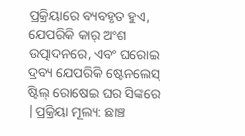ପ୍ରକ୍ରିୟାରେ ବ୍ୟବହୃତ ହୁଏ, ଯେପରିକି କାର୍ ଅଂଶ ଉତ୍ପାଦନରେ, ଏବଂ ଘରୋଇ ଦ୍ରବ୍ୟ ଯେପରିକି ଷ୍ଟେନଲେସ୍ ଷ୍ଟିଲ୍ ରୋଷେଇ ଘର ସିଙ୍କରେ |ପ୍ରକ୍ରିୟା ମୂଲ୍ୟ: ଛାଞ୍ଚ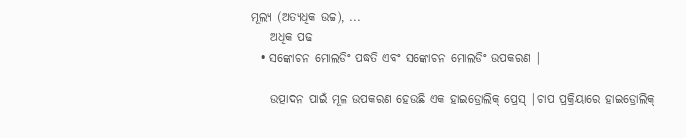ମୂଲ୍ୟ (ଅତ୍ୟଧିକ ଉଚ୍ଚ), ...
    ଅଧିକ ପଢ
  • ସଙ୍କୋଚନ ମୋଲଡିଂ ପଦ୍ଧତି ଏବଂ ସଙ୍କୋଚନ ମୋଲଡିଂ ଉପକରଣ |

    ଉତ୍ପାଦନ ପାଇଁ ମୂଳ ଉପକରଣ ହେଉଛି ଏକ ହାଇଡ୍ରୋଲିକ୍ ପ୍ରେସ୍ |ଚାପ ପ୍ରକ୍ରିୟାରେ ହାଇଡ୍ରୋଲିକ୍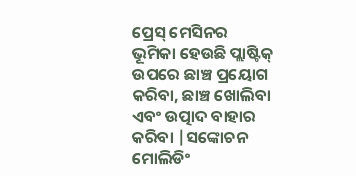ପ୍ରେସ୍ ମେସିନର ଭୂମିକା ହେଉଛି ପ୍ଲାଷ୍ଟିକ୍ ଉପରେ ଛାଞ୍ଚ ପ୍ରୟୋଗ କରିବା, ଛାଞ୍ଚ ଖୋଲିବା ଏବଂ ଉତ୍ପାଦ ବାହାର କରିବା |ସଙ୍କୋଚନ ମୋଲିଡିଂ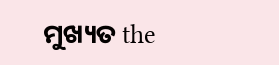ମୁଖ୍ୟତ the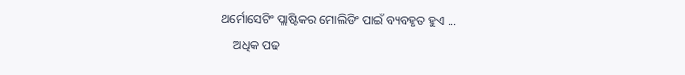ଥର୍ମୋସେଟିଂ ପ୍ଲାଷ୍ଟିକର ମୋଲିଡିଂ ପାଇଁ ବ୍ୟବହୃତ ହୁଏ ...
    ଅଧିକ ପଢ